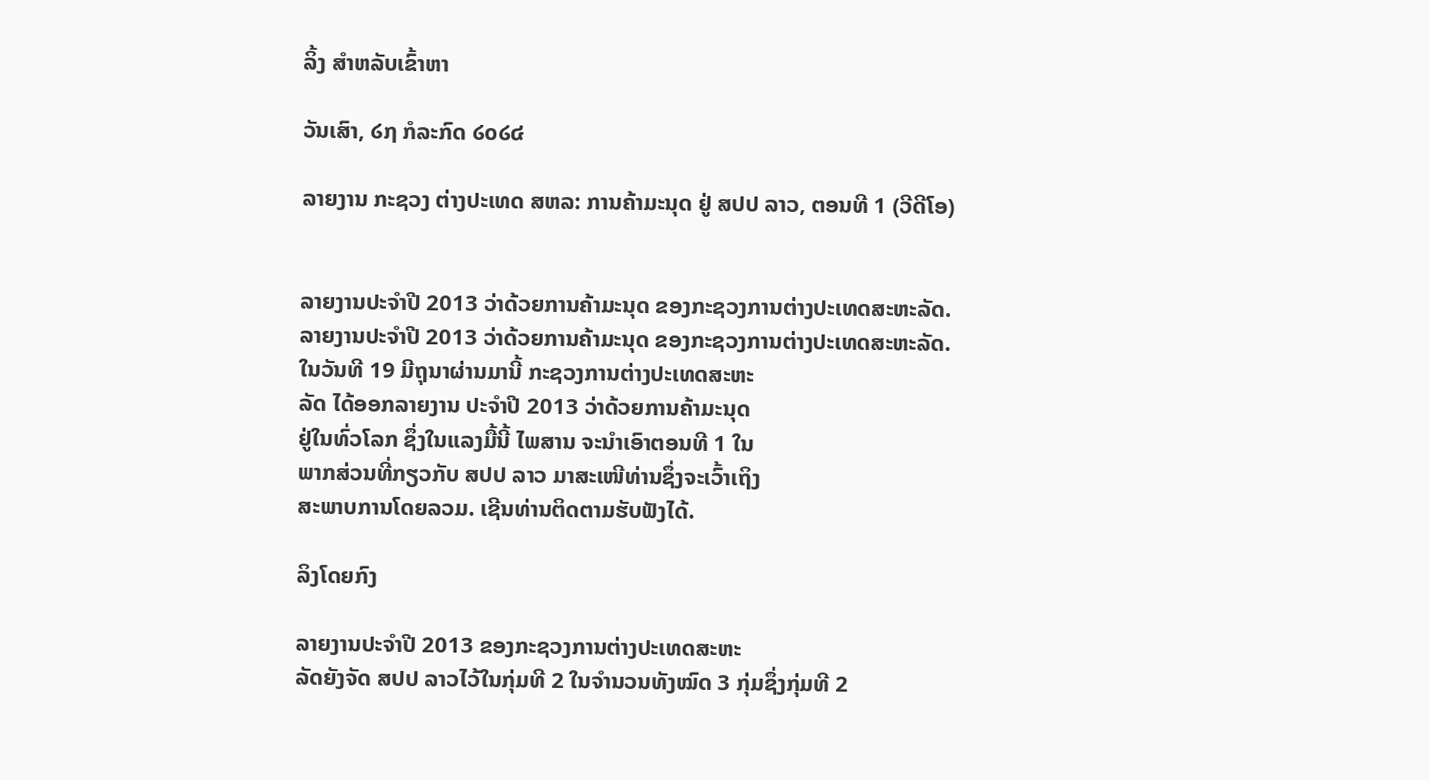ລິ້ງ ສຳຫລັບເຂົ້າຫາ

ວັນເສົາ, ໒໗ ກໍລະກົດ ໒໐໒໔

ລາຍງານ ກະຊວງ ຕ່າງປະເທດ ສຫລ: ການຄ້າມະນຸດ ຢູ່ ສປປ ລາວ, ຕອນທີ 1 (ວີດີໂອ)


ລາຍງານປະຈຳປີ 2013 ວ່າດ້ວຍການຄ້າມະນຸດ ຂອງກະຊວງການຕ່າງປະເທດສະຫະລັດ.
ລາຍງານປະຈຳປີ 2013 ວ່າດ້ວຍການຄ້າມະນຸດ ຂອງກະຊວງການຕ່າງປະເທດສະຫະລັດ.
ໃນວັນທີ 19 ມີຖຸນາຜ່ານມານີ້ ກະຊວງການຕ່າງປະເທດສະຫະ
ລັດ ໄດ້ອອກລາຍງານ ປະຈໍາປີ 2013 ວ່າດ້ວຍການຄ້າມະນຸດ
ຢູ່ໃນທົ່ວໂລກ ຊຶ່ງໃນແລງມື້ນີ້ ໄພສານ ຈະນຳເອົາຕອນທີ 1 ໃນ
ພາກສ່ວນທີ່ກຽວກັບ ສປປ ລາວ ມາສະເໜີທ່ານຊຶ່ງຈະເວົ້າເຖິງ
ສະພາບການໂດຍລວມ. ເຊີນທ່ານຕິດຕາມຮັບຟັງໄດ້.

ລິງໂດຍກົງ

ລາຍງານປະຈຳປີ 2013 ຂອງກະຊວງການຕ່າງປະເທດສະຫະ
ລັດຍັງຈັດ ສປປ ລາວໄວ້ໃນກຸ່ມທີ 2 ໃນຈໍານວນທັງໝົດ 3 ກຸ່ມຊຶ່ງກຸ່ມທີ 2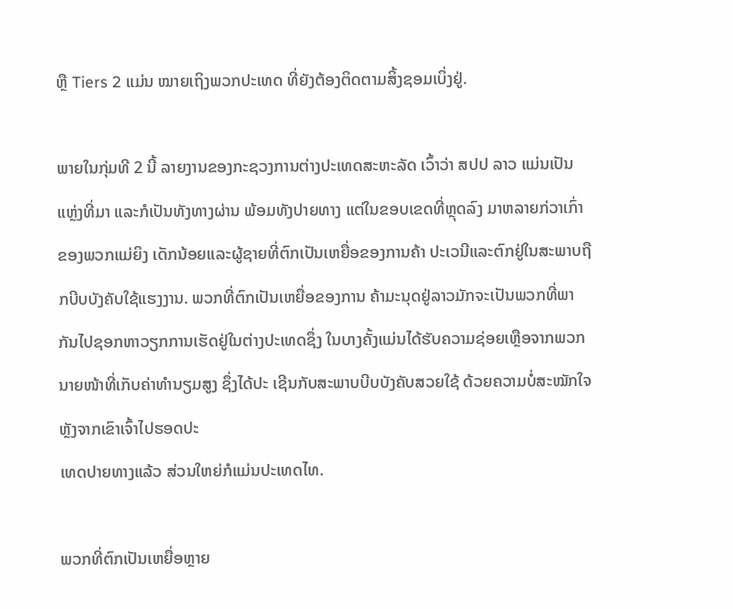ຫຼື Tiers 2 ແມ່ນ ໝາຍເຖິງພວກປະເທດ ທີ່ຍັງຕ້ອງຕິດຕາມສິ້ງຊອມເບິ່ງຢູ່.

ພາຍໃນກຸ່ມທີ 2 ນີ້ ລາຍງານຂອງກະຊວງການຕ່າງປະເທດສະຫະລັດ ເວົ້າວ່າ ສປປ ລາວ ແມ່ນເປັນແຫຼ່ງທີ່ມາ ແລະກໍເປັນທັງທາງຜ່ານ ພ້ອມທັງປາຍທາງ ແຕ່ໃນຂອບເຂດທີ່ຫຼຸດລົງ ມາຫລາຍກ່ວາເກົ່າ ຂອງພວກແມ່ຍິງ ເດັກນ້ອຍແລະຜູ້ຊາຍທີ່ຕົກເປັນເຫຍື່ອຂອງການຄ້າ ປະເວນີແລະຕົກຢູ່ໃນສະພາບຖືກບີບບັງຄັບໃຊ້ແຮງງານ. ພວກທີ່ຕົກເປັນເຫຍື່ອຂອງການ ຄ້າມະນຸດຢູ່ລາວມັກຈະເປັນພວກທີ່ພາກັນໄປຊອກຫາວຽກການເຮັດຢູ່ໃນຕ່າງປະເທດຊຶ່ງ ໃນບາງຄັ້ງແມ່ນໄດ້ຮັບຄວາມຊ່ອຍເຫຼືອຈາກພວກນາຍໜ້າທີ່ເກັບຄ່າທຳນຽມສູງ ຊຶ່ງໄດ້ປະ ເຊີນກັບສະພາບບີບບັງຄັບສວຍໃຊ້ ດ້ວຍຄວາມບໍ່ສະໝັກໃຈ ຫຼັງຈາກເຂົາເຈົ້າໄປຮອດປະ
ເທດປາຍທາງແລ້ວ ສ່ວນໃຫຍ່ກໍແມ່ນປະເທດໄທ.

ພວກທີ່ຕົກເປັນເຫຍື່ອຫຼາຍ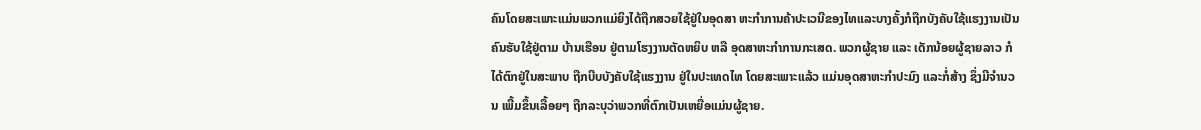ຄົນໂດຍສະເພາະແມ່ນພວກແມ່ຍິງໄດ້ຖືກສວຍໃຊ້ຢູ່ໃນອຸດສາ ຫະກຳການຄ້າປະເວນີຂອງໄທແລະບາງຄັ້ງກໍຖືກບັງຄັບໃຊ້ແຮງງານເປັນຄົນຮັບໃຊ້ຢູ່ຕາມ ບ້ານເຮືອນ ຢູ່ຕາມໂຮງງານຕັດຫຍິບ ຫລື ອຸດສາຫະກຳການກະເສດ. ພວກຜູ້ຊາຍ ແລະ ເດັກນ້ອຍຜູ້ຊາຍລາວ ກໍໄດ້ຕົກຢູ່ໃນສະພາບ ຖືກບີບບັງຄັບໃຊ້ແຮງງານ ຢູ່ໃນປະເທດໄທ ໂດຍສະເພາະແລ້ວ ແມ່ນອຸດສາຫະກຳປະມົງ ແລະກໍ່ສ້າງ ຊຶ່ງມີຈຳນວນ ເພີ້ມຂຶ້ນເລື້ອຍໆ ຖືກລະບຸວ່າພວກທີ່ຕົກເປັນເຫຍື່ອແມ່ນຜູ້ຊາຍ.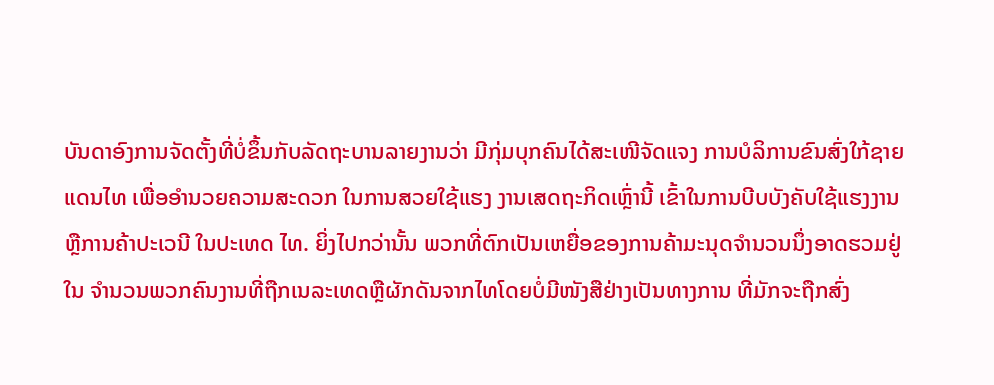ບັນດາອົງການຈັດຕັ້ງທີ່ບໍ່ຂຶ້ນກັບລັດຖະບານລາຍງານວ່າ ມີກຸ່ມບຸກຄົນໄດ້ສະເໜີຈັດແຈງ ການບໍລິການຂົນສົ່ງໃກ້ຊາຍແດນໄທ ເພື່ອອຳນວຍຄວາມສະດວກ ໃນການສວຍໃຊ້ແຮງ ງານເສດຖະກິດເຫຼົ່ານີ້ ເຂົ້າໃນການບີບບັງຄັບໃຊ້ແຮງງານຫຼືການຄ້າປະເວນີ ໃນປະເທດ ໄທ. ຍິ່ງໄປກວ່ານັ້ນ ພວກທີ່ຕົກເປັນເຫຍື່ອຂອງການຄ້າມະນຸດຈຳນວນນຶ່ງອາດຮວມຢູ່ໃນ ຈຳນວນພວກຄົນງານທີ່ຖືກເນລະເທດຫຼືຜັກດັນຈາກໄທໂດຍບໍ່ມີໜັງສືຢ່າງເປັນທາງການ ທີ່ມັກຈະຖືກສົ່ງ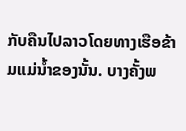ກັບຄືນໄປລາວໂດຍທາງເຮືອຂ້າມແມ່ນໍ້າຂອງນັ້ນ. ບາງຄັ້ງພ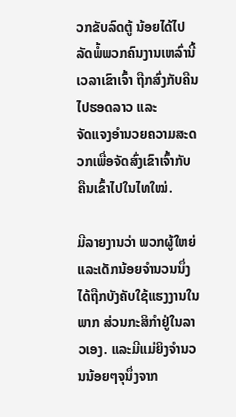ວກຂັບລົດຕູ້ ນ້ອຍໄດ້ໄປລັດພໍ້ພວກຄົນງານເຫລົ່ານີ້ ເວລາເຂົາເຈົ້າ ຖືກສົ່ງກັບຄືນໄປຮອດລາວ ແລະ
ຈັດແຈງອຳນວຍຄວາມສະດວກເພື່ອຈັດສົ່ງເຂົາເຈົ້າກັບຄືນເຂົ້າໄປໃນໄທໃໝ່.

ມີລາຍງານວ່າ ພວກຜູ້ໃຫຍ່ແລະເດັກນ້ອຍຈຳນວນນຶ່ງ ໄດ້ຖືກບັງຄັບໃຊ້ແຮງງານໃນພາກ ສ່ວນກະສິກຳຢູ່ໃນລາວເອງ. ແລະມີແມ່ຍິງຈຳນວນນ້ອຍໆຈຸນຶ່ງຈາກ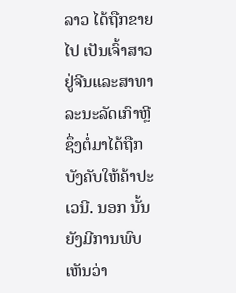ລາວ ໄດ້ຖືກຂາຍໄປ ເປັນເຈົ້າສາວຢູ່ຈີນແລະສາທາລະນະລັດເກົາຫຼີຊຶ່ງຕໍ່ມາໄດ້ຖືກບັງຄັບໃຫ້ຄ້າປະເວນີ. ນອກ ນັ້ນ ຍັງມີການພົບເຫັນວ່າ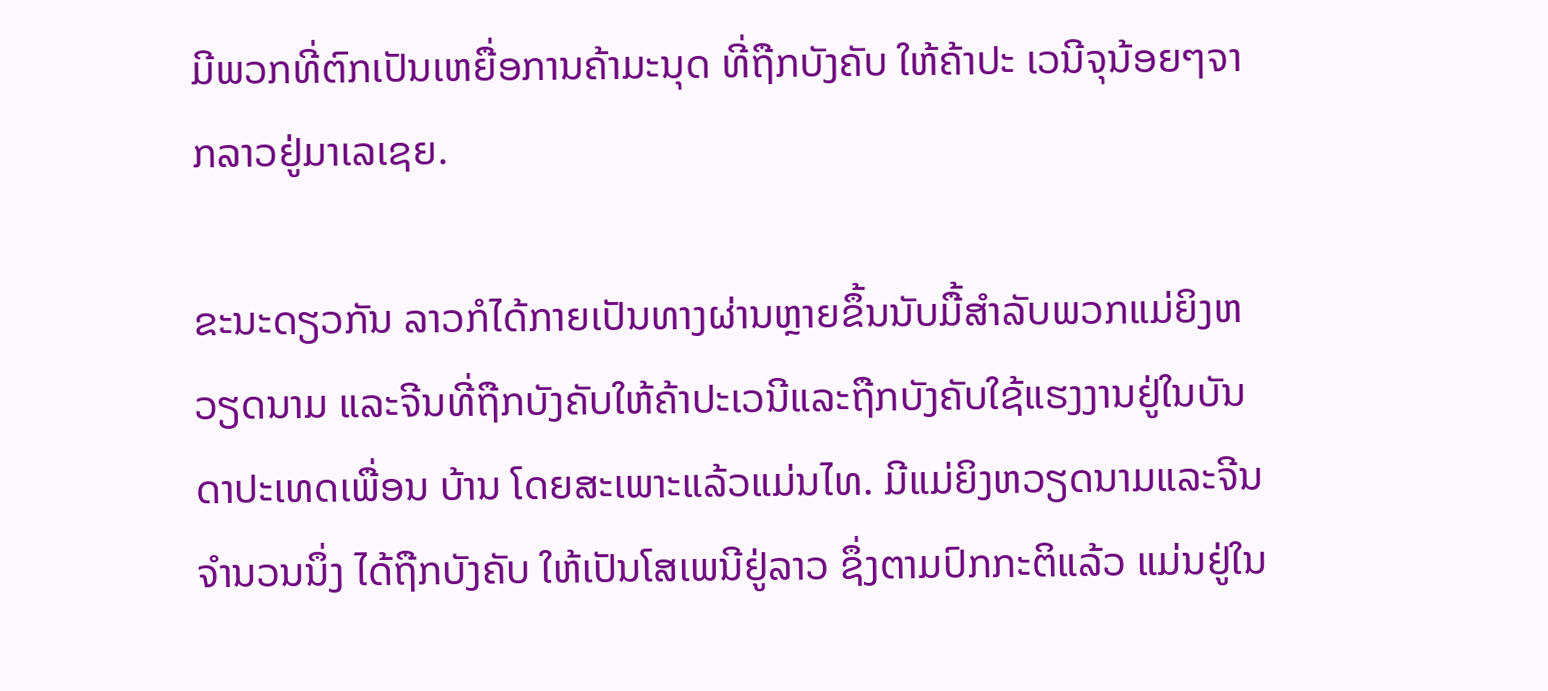ມີພວກທີ່ຕົກເປັນເຫຍື່ອການຄ້າມະນຸດ ທີ່ຖືກບັງຄັບ ໃຫ້ຄ້າປະ ເວນີຈຸນ້ອຍໆຈາກລາວຢູ່ມາເລເຊຍ.

ຂະນະດຽວກັນ ລາວກໍໄດ້ກາຍເປັນທາງຜ່ານຫຼາຍຂຶ້ນນັບມື້ສຳລັບພວກແມ່ຍິງຫວຽດນາມ ແລະຈີນທີ່ຖືກບັງຄັບໃຫ້ຄ້າປະເວນີແລະຖືກບັງຄັບໃຊ້ແຮງງານຢູ່ໃນບັນດາປະເທດເພື່ອນ ບ້ານ ໂດຍສະເພາະແລ້ວແມ່ນໄທ. ມີແມ່ຍິງຫວຽດນາມແລະຈີນຈຳນວນນຶ່ງ ໄດ້ຖືກບັງຄັບ ໃຫ້ເປັນໂສເພນີຢູ່ລາວ ຊຶ່ງຕາມປົກກະຕິແລ້ວ ແມ່ນຢູ່ໃນ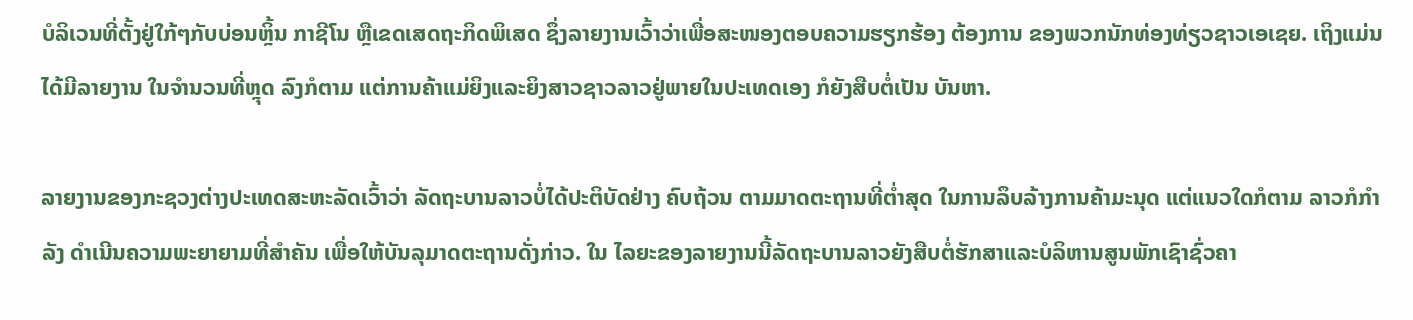ບໍລິເວນທີ່ຕັ້ງຢູ່ໃກ້ໆກັບບ່ອນຫຼິ້ນ ກາຊີໂນ ຫຼືເຂດເສດຖະກິດພິເສດ ຊຶ່ງລາຍງານເວົ້າວ່າເພື່ອສະໜອງຕອບຄວາມຮຽກຮ້ອງ ຕ້ອງການ ຂອງພວກນັກທ່ອງທ່ຽວຊາວເອເຊຍ. ເຖິງແມ່ນໄດ້ມີລາຍງານ ໃນຈຳນວນທີ່ຫຼຸດ ລົງກໍຕາມ ແຕ່ການຄ້າແມ່ຍິງແລະຍິງສາວຊາວລາວຢູ່ພາຍໃນປະເທດເອງ ກໍຍັງສືບຕໍ່ເປັນ ບັນຫາ.

ລາຍງານຂອງກະຊວງຕ່າງປະເທດສະຫະລັດເວົ້າວ່າ ລັດຖະບານລາວບໍ່ໄດ້ປະຕິບັດຢ່າງ ຄົບຖ້ວນ ຕາມມາດຕະຖານທີ່ຕໍ່າສຸດ ໃນການລຶບລ້າງການຄ້າມະນຸດ ແຕ່ແນວໃດກໍຕາມ ລາວກໍກໍາລັງ ດຳເນີນຄວາມພະຍາຍາມທີ່ສຳຄັນ ເພື່ອໃຫ້ບັນລຸມາດຕະຖານດັ່ງກ່າວ. ໃນ ໄລຍະຂອງລາຍງານນີ້ລັດຖະບານລາວຍັງສືບຕໍ່ຮັກສາແລະບໍລິຫານສູນພັກເຊົາຊົ່ວຄາ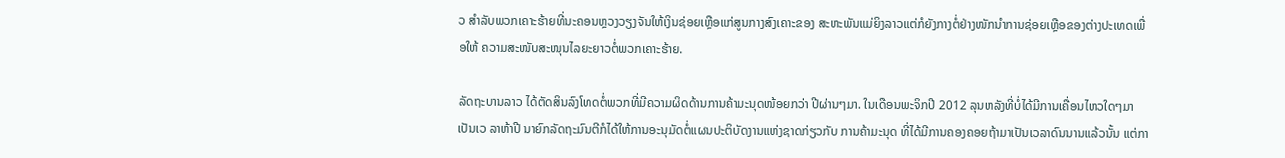ວ ສຳລັບພວກເຄາະຮ້າຍທີ່ນະຄອນຫຼວງວຽງຈັນໃຫ້ເງິນຊ່ອຍເຫຼືອແກ່ສູນກາງສົງເຄາະຂອງ ສະຫະພັນແມ່ຍິງລາວແຕ່ກໍຍັງກາງຕໍ່ຢ່າງໜັກນຳການຊ່ອຍເຫຼືອຂອງຕ່າງປະເທດເພື່ອໃຫ້ ຄວາມສະໜັບສະໜຸນໄລຍະຍາວຕໍ່ພວກເຄາະຮ້າຍ.

ລັດຖະບານລາວ ໄດ້ຕັດສິນລົງໂທດຕໍ່ພວກທີ່ມີຄວາມຜິດດ້ານການຄ້າມະນຸດໜ້ອຍກວ່າ ປີຜ່ານໆມາ. ໃນເດືອນພະຈິກປີ 2012 ລຸນຫລັງທີ່ບໍ່ໄດ້ມີການເຄື່ອນໄຫວໃດໆມາເປັນເວ ລາຫ້າປີ ນາຍົກລັດຖະມົນຕີກໍໄດ້ໃຫ້ການອະນຸມັດຕໍ່ແຜນປະຕິບັດງານແຫ່ງຊາດກ່ຽວກັບ ການຄ້າມະນຸດ ທີ່ໄດ້ມີການຄອງຄອຍຖ້າມາເປັນເວລາດົນນານແລ້ວນັ້ນ ແຕ່ກາ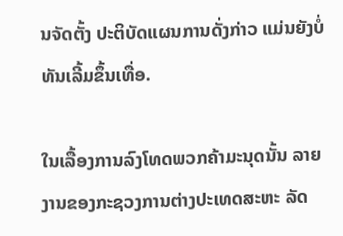ນຈັດຕັ້ງ ປະຕິບັດແຜນການດັ່ງກ່າວ ແມ່ນຍັງບໍ່ທັນເລີ້ມຂຶ້ນເທື່ອ.

ໃນເລື້ອງການລົງໂທດພວກຄ້າມະນຸດນັ້ນ ລາຍງານຂອງກະຊວງການຕ່າງປະເທດສະຫະ ລັດ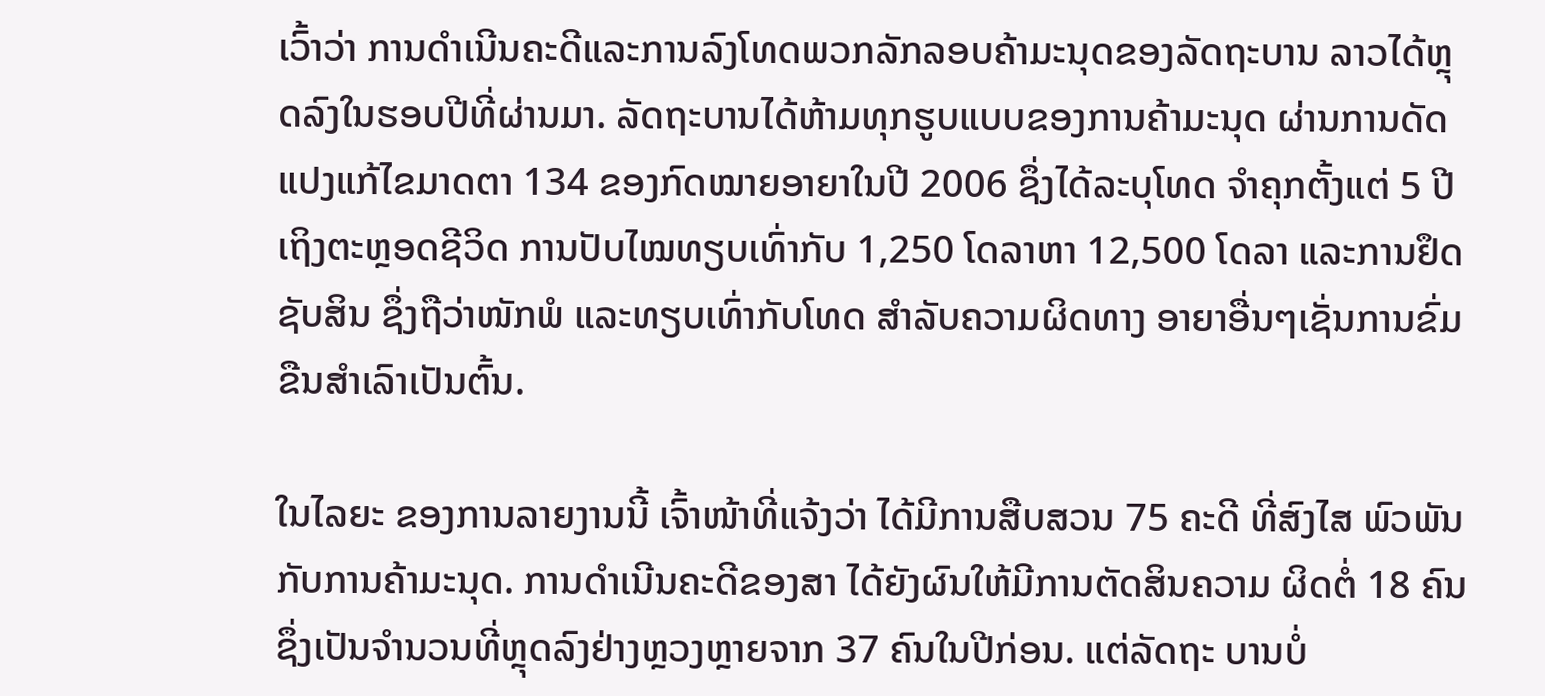ເວົ້າວ່າ ການດຳເນີນຄະດີແລະການລົງໂທດພວກລັກລອບຄ້າມະນຸດຂອງລັດຖະບານ ລາວໄດ້ຫຼຸດລົງໃນຮອບປີທີ່ຜ່ານມາ. ລັດຖະບານໄດ້ຫ້າມທຸກຮູບແບບຂອງການຄ້າມະນຸດ ຜ່ານການດັດແປງແກ້ໄຂມາດຕາ 134 ຂອງກົດໝາຍອາຍາໃນປີ 2006 ຊຶ່ງໄດ້ລະບຸໂທດ ຈຳຄຸກຕັ້ງແຕ່ 5 ປີເຖິງຕະຫຼອດຊີວິດ ການປັບໄໝທຽບເທົ່າກັບ 1,250 ໂດລາຫາ 12,500 ໂດລາ ແລະການຢຶດຊັບສິນ ຊຶ່ງຖືວ່າໜັກພໍ ແລະທຽບເທົ່າກັບໂທດ ສຳລັບຄວາມຜິດທາງ ອາຍາອື່ນໆເຊັ່ນການຂົ່ມຂືນສຳເລົາເປັນຕົ້ນ.

ໃນໄລຍະ ຂອງການລາຍງານນີ້ ເຈົ້າໜ້າທີ່ແຈ້ງວ່າ ໄດ້ມີການສືບສວນ 75 ຄະດີ ທີ່ສົງໄສ ພົວພັນກັບການຄ້າມະນຸດ. ການດຳເນີນຄະດີຂອງສາ ໄດ້ຍັງຜົນໃຫ້ມີການຕັດສິນຄວາມ ຜິດຕໍ່ 18 ຄົນຊຶ່ງເປັນຈຳນວນທີ່ຫຼຸດລົງຢ່າງຫຼວງຫຼາຍຈາກ 37 ຄົນໃນປີກ່ອນ. ແຕ່ລັດຖະ ບານບໍ່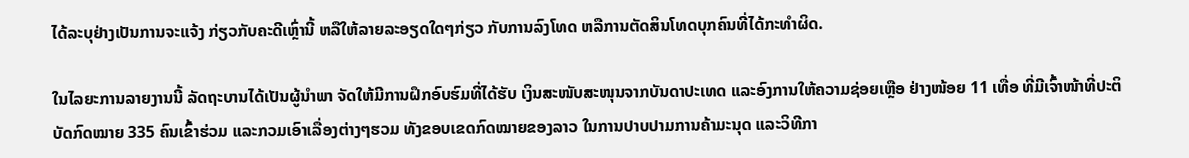ໄດ້ລະບຸຢ່າງເປັນການຈະແຈ້ງ ກ່ຽວກັບຄະດີເຫຼົ່ານີ້ ຫລືໃຫ້ລາຍລະອຽດໃດໆກ່ຽວ ກັບການລົງໂທດ ຫລືການຕັດສິນໂທດບຸກຄົນທີ່ໄດ້ກະທຳຜິດ.

ໃນໄລຍະການລາຍງານນີ້ ລັດຖະບານໄດ້ເປັນຜູ້ນຳພາ ຈັດໃຫ້ມີການຝຶກອົບຮົມທີ່ໄດ້ຮັບ ເງິນສະໜັບສະໜຸນຈາກບັນດາປະເທດ ແລະອົງການໃຫ້ຄວາມຊ່ອຍເຫຼືອ ຢ່າງໜ້ອຍ 11 ເທື່ອ ທີ່ມີເຈົ້າໜ້າທີ່ປະຕິບັດກົດໝາຍ 335 ຄົນເຂົ້າຮ່ວມ ແລະກວມເອົາເລື່ອງຕ່າງໆຮວມ ທັງຂອບເຂດກົດໝາຍຂອງລາວ ໃນການປາບປາມການຄ້າມະນຸດ ແລະວິທີກາ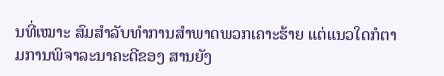ນທີ່ເໝາະ ສົມສໍາລັບທຳການສຳພາດພວກເຄາະຮ້າຍ ແຕ່ແນວໃດກໍຕາມການພິຈາລະນາຄະດີຂອງ ສານຍັງ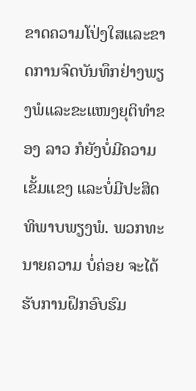ຂາດຄວາມໂປ່ງໃສແລະຂາດການຈົດບັນທຶກຢ່າງພຽງພໍແລະຂະແໜງຍຸຕິທຳຂອງ ລາວ ກໍຍັງບໍ່ມີຄວາມເຂັ້ມແຂງ ແລະບໍ່ມີປະສິດທິພາບພຽງພໍ. ພວກທະນາຍຄວາມ ບໍ່ຄ່ອຍ ຈະໄດ້ຮັບການຝຶກອົບຮົມ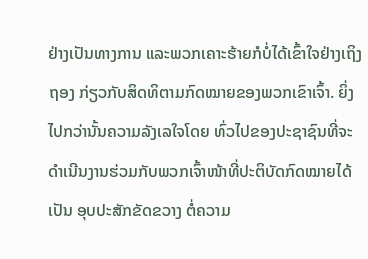ຢ່າງເປັນທາງການ ແລະພວກເຄາະຮ້າຍກໍບໍ່ໄດ້ເຂົ້າໃຈຢ່າງເຖິງ ຖອງ ກ່ຽວກັບສິດທິຕາມກົດໝາຍຂອງພວກເຂົາເຈົ້າ. ຍິ່ງໄປກວ່ານັ້ນຄວາມລັງເລໃຈໂດຍ ທົ່ວໄປຂອງປະຊາຊົນທີ່ຈະດຳເນີນງານຮ່ວມກັບພວກເຈົ້າໜ້າທີ່ປະຕິບັດກົດໝາຍໄດ້ເປັນ ອຸບປະສັກຂັດຂວາງ ຕໍ່ຄວາມ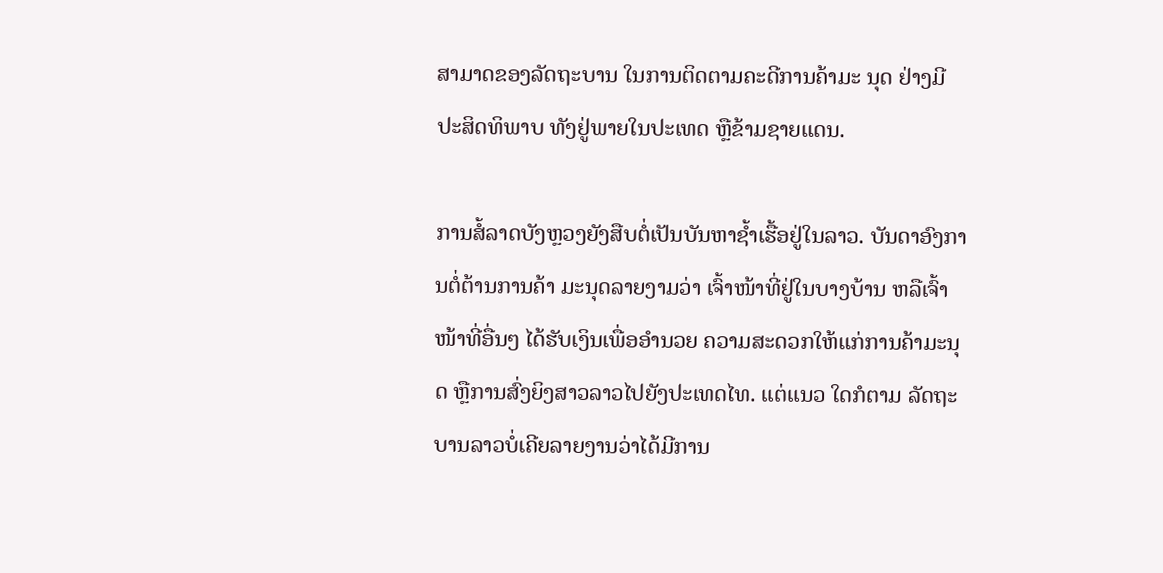ສາມາດຂອງລັດຖະບານ ໃນການຕິດຕາມຄະດີການຄ້າມະ ນຸດ ຢ່າງມີປະສິດທິພາບ ທັງຢູ່ພາຍໃນປະເທດ ຫຼືຂ້າມຊາຍແດນ.

ການສໍ້ລາດບັງຫຼວງຍັງສືບຕໍ່ເປັນບັນຫາຊໍ້າເຮື້ອຢູ່ໃນລາວ. ບັນດາອົງການຕໍ່ຕ້ານການຄ້າ ມະນຸດລາຍງາມວ່າ ເຈົ້າໜ້າທີ່ຢູ່ໃນບາງບ້ານ ຫລືເຈົ້າໜ້າທີ່ອື່ນໆ ໄດ້ຮັບເງິນເພື່ອອຳນວຍ ຄວາມສະດວກໃຫ້ແກ່ການຄ້າມະນຸດ ຫຼືການສົ່ງຍິງສາວລາວໄປຍັງປະເທດໄທ. ແຕ່ແນວ ໃດກໍຕາມ ລັດຖະບານລາວບໍ່ເຄີຍລາຍງານວ່າໄດ້ມີການ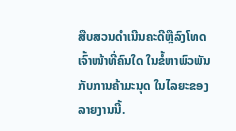ສືບສວນດຳເນີນຄະດີຫຼືລົງໂທດ ເຈົ້າໜ້າທີ່ຄົນໃດ ໃນຂໍ້ຫາພົວພັນກັບການຄ້າມະນຸດ ໃນໄລຍະຂອງລາຍງານນີ້.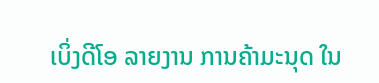ເບິ່ງດີໂອ ລາຍງານ ການຄ້າມະນຸດ ໃນ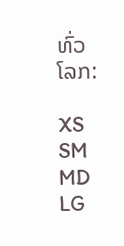ທົ່ວໂລກ:

XS
SM
MD
LG